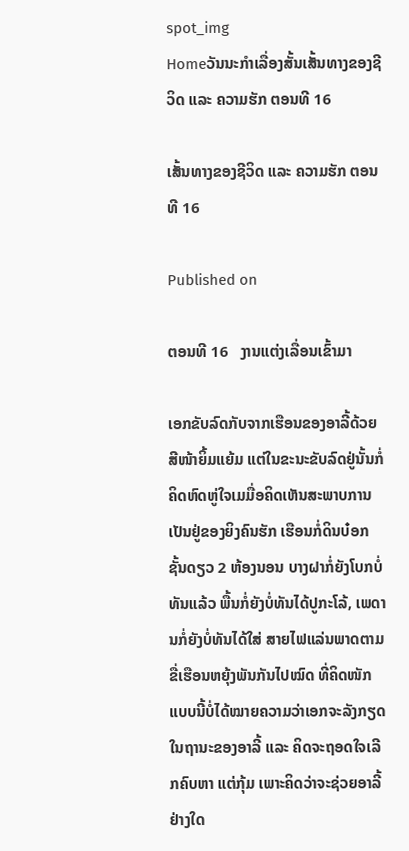spot_img
Homeວັນນະກຳເລື່ອງສັ້ນເສັ້ນທາງຂອງຊີວິດ ແລະ ຄວາມຮັກ ຕອນທີ 16

ເສັ້ນທາງຂອງຊີວິດ ແລະ ຄວາມຮັກ ຕອນທີ 16

Published on

ຕອນທີ 16   ງານແຕ່ງເລື່ອນເຂົ້າມາ

ເອກຂັບລົດກັບຈາກເຮືອນຂອງອາລີ້ດ້ວຍສີໜ້າຍິ້ມແຍ້ມ ແຕ່ໃນຂະນະຂັບລົດຢູ່ນັ້ນກໍ່ຄິດຫົດຫູ່ໃຈເມມື່ອຄິດເຫັນສະພາບການເປັນຢູ່ຂອງຍິງຄົນຮັກ ເຮືອນກໍ່ດິນບ໋ອກຊັ້ນດຽວ 2 ຫ້ອງນອນ ບາງຝາກໍ່ຍັງໂບກບໍ່ທັນແລ້ວ ພື້ນກໍ່ຍັງບໍ່ທັນໄດ້ປູກະໂລ້, ເພດານກໍ່ຍັງບໍ່ທັນໄດ້ໃສ່ ສາຍໄຟແລ່ນພາດຕາມຂື່ເຮືອນຫຍຸ້ງພັນກັນໄປໝົດ ທີ່ຄິດໜັກແບບນີ້ບໍ່ໄດ້ໝາຍຄວາມວ່າເອກຈະລັງກຽດໃນຖານະຂອງອາລີ້ ແລະ ຄິດຈະຖອດໃຈເລີກຄົບຫາ ແຕ່ກຸ້ມ ເພາະຄິດວ່າຈະຊ່ວຍອາລີ້ຢ່າງໃດ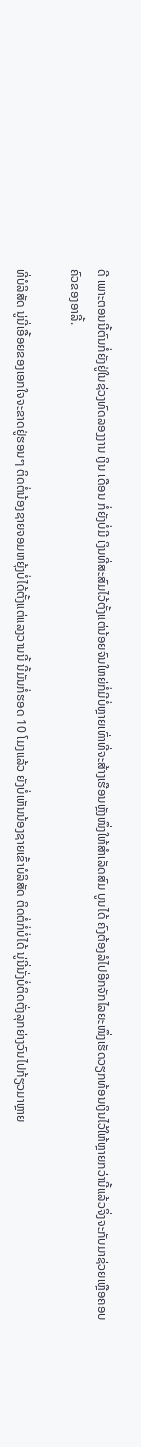ດີ ເພາະຕອນນີ້ຕົນກໍ່ຍັງຢູ່ໃນຊ່ວງທົດລອງງານ ເງິນ ເດືອນ ກໍ່ຍັງບໍ່ມີ ເງິນທີ່ສະສົມໄວ້ຕັ້ງແຕ່ນ້ອຍຈົນໃຫຍ່ກໍ່ມີບໍ່ຫຼາຍເທົ່າທີ່ຈະສ້າງເຮືອນຫຼັງໜຶ່ງໃຫ້ສຳເລັດສົມ ບູນໄດ້ ຄົງຕ້ອງລໍໄປອີກຈັກໄລຍະໜຶ່ງເຮັດວຽກທ້ອນເງິນໄວ້ໃຫ້ຫຼາຍກວ່ານີ້ແລ້ວຈິ່ງຈະກັບມາຊ່ວຍເຫຼືອຄອບຄົວຂອງອາລີ້.

ທີ່ບໍລິສັດ ນູ່ນີ່ເອື້ອຍຂອງເອກໃຈຈະຂາດຢູ່ຮອນໆ ຕິດຕໍ່ນ້ອງຊາຍຈອມຫຍຸ້ງບໍ່ໄດ້ຕັ້ງແຕ່ແລງວານນີ້ ນີ້ມັນກໍ່ຮອດ 10 ໂມງແລ້ວ ຍັງບໍ່ເຫັນນ້ອງຊາຍເຂົ້າບໍລິສັດ ຕິດຕໍ່ກໍ່ບໍ່ໄດ້ ນູ່ນີ່ນັ່ງບໍ່ຕິດຕັ່ງລຸກຍ່າງວົນໄປກ້ຽວມາຫຼາຍ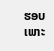ຮອບ ເພາະ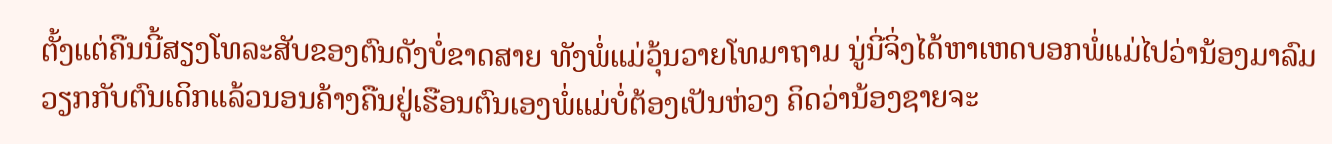ຕັ້ງແຕ່ຄືນນີ້ສຽງໂທລະສັບຂອງຕົນດັງບໍ່ຂາດສາຍ ທັງພໍ່ແມ່ວຸ້ນວາຍໂທມາຖາມ ນູ່ນີ່ຈິ່ງໄດ້ຫາເຫດບອກພໍ່ແມ່ໄປວ່ານ້ອງມາລົມວຽກກັບຕົນເດິກແລ້ວນອນຄ້າງຄືນຢູ່ເຮືອນຕົນເອງພໍ່ແມ່ບໍ່ຕ້ອງເປັນຫ່ວງ ຄິດວ່ານ້ອງຊາຍຈະ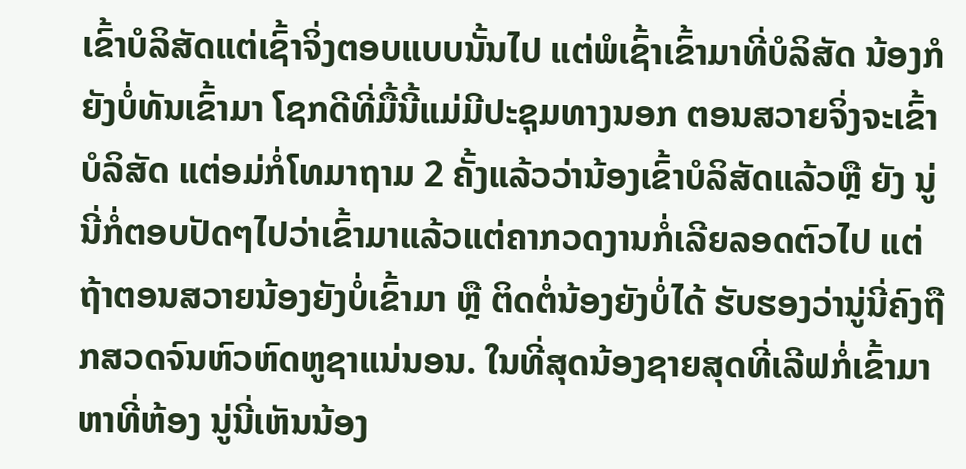ເຂົ້າບໍລິສັດແຕ່ເຊົ້າຈິ່ງຕອບແບບນັ້ນໄປ ແຕ່ພໍເຊົ້າເຂົ້າມາທີ່ບໍລິສັດ ນ້ອງກໍຍັງບໍ່ທັນເຂົ້າມາ ໂຊກດີທີ່ມື້ນີ້ແມ່ມີປະຊຸມທາງນອກ ຕອນສວາຍຈິ່ງຈະເຂົ້າບໍລິສັດ ແຕ່ອມ່ກໍ່ໂທມາຖາມ 2 ຄັ້ງແລ້ວວ່ານ້ອງເຂົ້າບໍລິສັດແລ້ວຫຼື ຍັງ ນູ່ນີ່ກໍ່ຕອບປັດໆໄປວ່າເຂົ້າມາແລ້ວແຕ່ຄາກວດງານກໍ່ເລີຍລອດຕົວໄປ ແຕ່ຖ້າຕອນສວາຍນ້ອງຍັງບໍ່ເຂົ້າມາ ຫຼື ຕິດຕໍ່ນ້ອງຍັງບໍ່ໄດ້ ຮັບຮອງວ່ານູ່ນີ່ຄົງຖືກສວດຈົນຫົວຫົດຫູຊາແນ່ນອນ. ໃນທີ່ສຸດນ້ອງຊາຍສຸດທີ່ເລີຟກໍ່ເຂົ້າມາຫາທີ່ຫ້ອງ ນູ່ນີ່ເຫັນນ້ອງ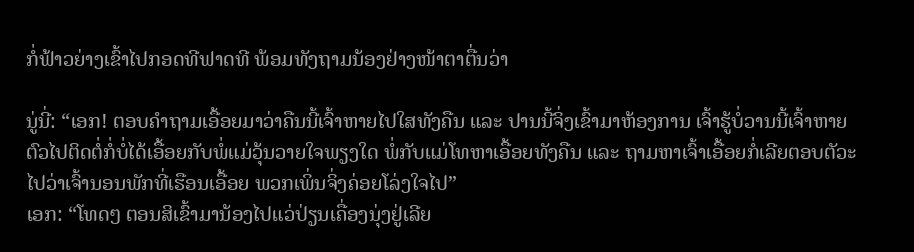ກໍ່ຟ້າວຍ່າງເຂົ້າໄປກອດທີຟາດທີ ພ້ອມທັງຖາມນ້ອງຢ່າງໜ້າຕາຕື່ນວ່າ

ນູ່ນີ່: “ເອກ! ຕອບຄຳຖາມເອື້ອຍມາວ່າຄືນນີ້ເຈົ້າຫາຍໄປໃສທັງຄືນ ແລະ ປານນີ້ຈິ່ງເຂົ້າມາຫ້ອງການ ເຈົ້າຮູ້ບໍ່ວານນີ້ເຈົ້າຫາຍຕົວໄປຕິດຕໍ່ກໍ່ບໍ່ໄດ້ເອື້ອຍກັບພໍ່ແມ່ວຸ້ນວາຍໃຈພຽງໃດ ພໍ່ກັບແມ່ໂທຫາເອື້ອຍທັງຄືນ ແລະ ຖາມຫາເຈົ້າເອື້ອຍກໍ່ເລີຍຕອບຕັວະໄປວ່າເຈົ້ານອນພັກທີ່ເຮືອນເອື້ອຍ ພວກເພິ່ນຈິ່ງຄ່ອຍໂລ່ງໃຈໄປ”
ເອກ: “ໂທດໆ ຕອນສິເຂົ້າມານ້ອງໄປແວ່ປ່ຽນເຄື່ອງນຸ່ງຢູ່ເລີຍ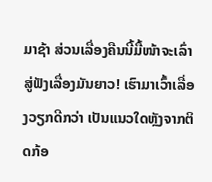ມາຊ້າ ສ່ວນເລື່ອງຄືນນີ້ມື້ໜ້າຈະເລົ່າສູ່ຟັງເລື່ອງມັນຍາວ! ເຮົາມາເວົ້າເລື່ອງວຽກດີກວ່າ ເປັນແນວໃດຫຼັງຈາກຕິດກ້ອ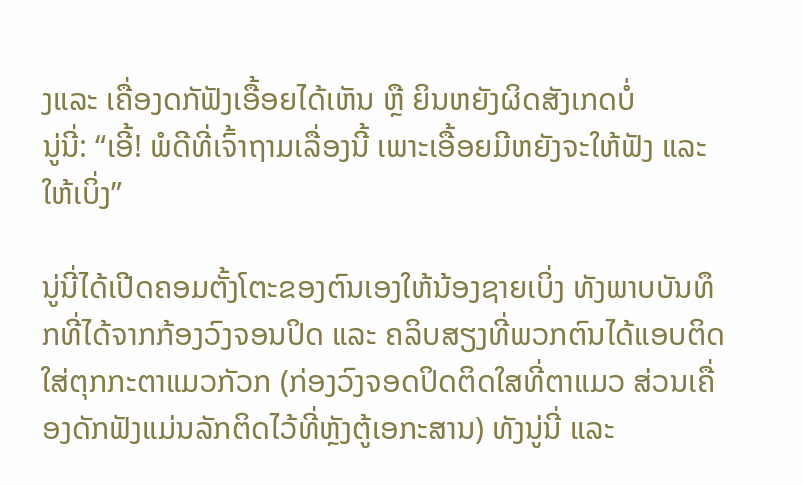ງແລະ ເຄື່ອງດກັຟັງເອື້ອຍໄດ້ເຫັນ ຫຼື ຍິນຫຍັງຜິດສັງເກດບໍ່
ນູ່ນີ່: “ເອີ້! ພໍດີທີ່ເຈົ້າຖາມເລື່ອງນີ້ ເພາະເອື້ອຍມີຫຍັງຈະໃຫ້ຟັງ ແລະ ໃຫ້ເບິ່ງ”

ນູ່ນີ່ໄດ້ເປີດຄອມຕັ້ງໂຕະຂອງຕົນເອງໃຫ້ນ້ອງຊາຍເບິ່ງ ທັງພາບບັນທຶກທີ່ໄດ້ຈາກກ້ອງວົງຈອນປິດ ແລະ ຄລິບສຽງທີ່ພວກຕົນໄດ້ແອບຕິດໃສ່ຕຸກກະຕາແມວກັວກ (ກ່ອງວົງຈອດປິດຕິດໃສທີ່ຕາແມວ ສ່ວນເຄື່ອງດັກຟັງແມ່ນລັກຕິດໄວ້ທີ່ຫຼັງຕູ້ເອກະສານ) ທັງນູ່ນີ່ ແລະ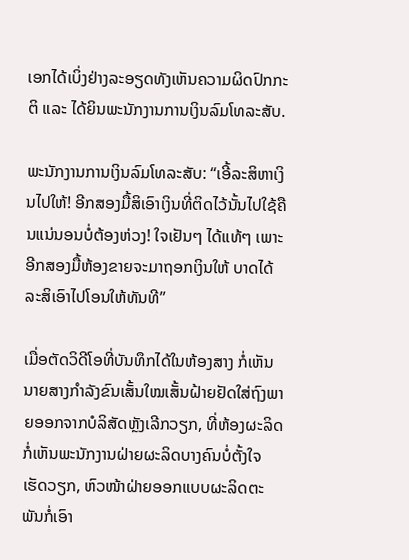ເອກໄດ້ເບິ່ງຢ່າງລະອຽດທັງເຫັນຄວາມຜິດປົກກະຕິ ແລະ ໄດ້ຍິນພະນັກງານການເງິນລົມໂທລະສັບ.

ພະນັກງານການເງິນລົມໂທລະສັບ: “ເອີ້ລະສິຫາເງິນໄປໃຫ້! ອີກສອງມື້ສິເອົາເງິນທີ່ຕິດໄວ້ນັ້ນໄປໃຊ້ຄືນແນ່ນອນບໍ່ຕ້ອງຫ່ວງ! ໃຈເຢັນໆ ໄດ້ແທ້ໆ ເພາະອີກສອງມື້ຫ້ອງຂາຍຈະມາຖອກເງິນໃຫ້ ບາດໄດ້ລະສິເອົາໄປໂອນໃຫ້ທັນທີ”

ເມື່ອຕັດວິດີໂອທີ່ບັນທຶກໄດ້ໃນຫ້ອງສາງ ກໍ່ເຫັນນາຍສາງກຳລັງຂົນເສັ້ນໃໝເສັ້ນຝ້າຍຢັດໃສ່ຖົງພາຍອອກຈາກບໍລິສັດຫຼັງເລີກວຽກ, ທີ່ຫ້ອງຜະລິດກໍ່ເຫັນພະນັກງານຝ່າຍຜະລິດບາງຄົນບໍ່ຕັ້ງໃຈເຮັດວຽກ, ຫົວໜ້າຝ່າຍອອກແບບຜະລິດຕະພັນກໍ່ເອົາ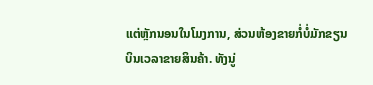ແຕ່ຫຼັກນອນໃນໂມງການ, ສ່ວນຫ້ອງຂາຍກໍ່ບໍ່ມັກຂຽນບິນເວລາຂາຍສິນຄ້າ. ທັງນູ່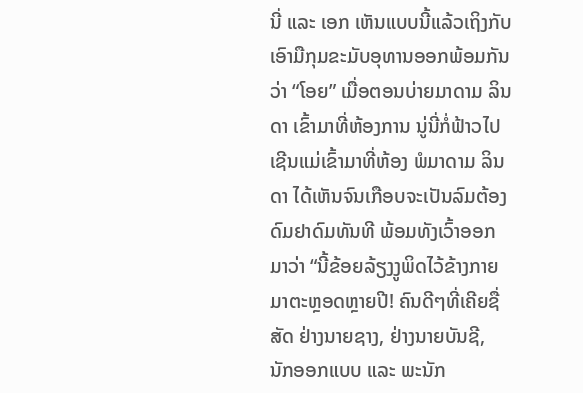ນີ່ ແລະ ເອກ ເຫັນແບບນີ້ແລ້ວເຖິງກັບເອົາມືກຸມຂະມັບອຸທານອອກພ້ອມກັນວ່າ “ໂອຍ” ເມື່ອຕອນບ່າຍມາດາມ ລິນດາ ເຂົ້າມາທີ່ຫ້ອງການ ນູ່ນີ່ກໍ່ຟ້າວໄປເຊີນແມ່ເຂົ້າມາທີ່ຫ້ອງ ພໍມາດາມ ລິນດາ ໄດ້ເຫັນຈົນເກືອບຈະເປັນລົມຕ້ອງດົມຢາດົມທັນທີ ພ້ອມທັງເວົ້າອອກມາວ່າ “ນີ້ຂ້ອຍລ້ຽງງູພິດໄວ້ຂ້າງກາຍມາຕະຫຼອດຫຼາຍປີ! ຄົນດີໆທີ່ເຄີຍຊື່ສັດ ຢ່າງນາຍຊາງ, ຢ່າງນາຍບັນຊີ, ນັກອອກແບບ ແລະ ພະນັກ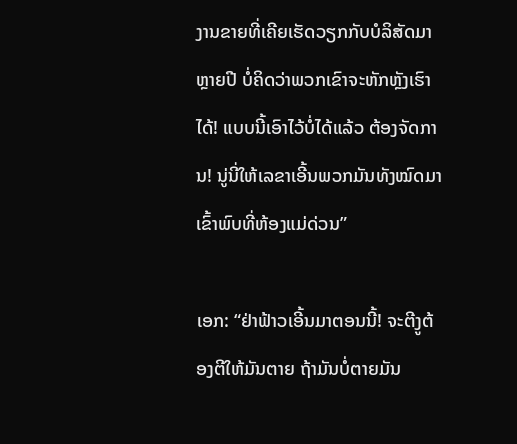ງານຂາຍທີ່ເຄີຍເຮັດວຽກກັບບໍລິສັດມາຫຼາຍປີ ບໍ່ຄິດວ່າພວກເຂົາຈະຫັກຫຼັງເຮົາໄດ້! ແບບນີ້ເອົາໄວ້ບໍ່ໄດ້ແລ້ວ ຕ້ອງຈັດການ! ນູ່ນີ່ໃຫ້ເລຂາເອີ້ນພວກມັນທັງໝົດມາເຂົ້າພົບທີ່ຫ້ອງແມ່ດ່ວນ”

ເອກ: “ຢ່າຟ້າວເອີ້ນມາຕອນນີ້! ຈະຕີງູຕ້ອງຕີໃຫ້ມັນຕາຍ ຖ້າມັນບໍ່ຕາຍມັນ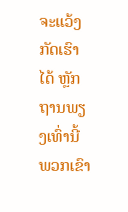ຈະແວ້ງກັດເຮົາໄດ້ ຫຼັກຖານພຽງເທົ່ານີ້ພວກເຂົາ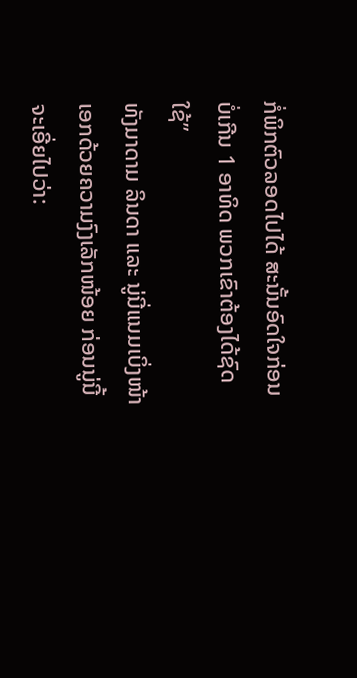ກໍ່ພິກຕົວລອດໄປໄດ້ ສະນັ້ນອົດໃຈກ່ອນ ບໍ່ເກີນ 1 ອາທິດ ພວກເຂົາຕ້ອງໄດ້ຊົດໃຊ້”
ທັງມາດາມ ລິນດາ ແລະ ນູ່ນີ່ແນມເບິ່ງໜ້າເອກດ້ວຍຄວາມງົງເລັກໜ້ອຍ ກ່ອນນູ່ນີ້ຈະເອີ່ຍໄປວ່າ: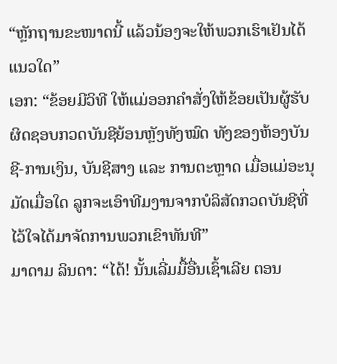“ຫຼັກຖານຂະໜາດນີ້ ແລ້ວນ້ອງຈະໃຫ້ພວກເຮົາເຢັນໄດ້ແນວໃດ”
ເອກ: “ຂ້ອຍມີວິທີ ໃຫ້ແມ່ອອກຄຳສັ່ງໃຫ້ຂ້ອຍເປັນຜູ້ຮັບຜິດຊອບກວດບັນຊີຍ້ອນຫຼັງທັງໝົດ ທັງຂອງຫ້ອງບັນຊີ-ການເງິນ, ບັນຊີສາງ ແລະ ການຕະຫຼາດ ເມື່ອແມ່ອະນຸມັດເມື່ອໃດ ລູກຈະເອົາທີມງານຈາກບໍລິສັດກວດບັນຊີທີ່ໄວ້ໃຈໄດ້ມາຈັດການພວກເຂົາທັນທີ”
ມາດາມ ລິນດາ: “ໄດ້! ນັ້ນເລີ່ມມື້ອື່ນເຊົ້າເລີຍ ຕອນ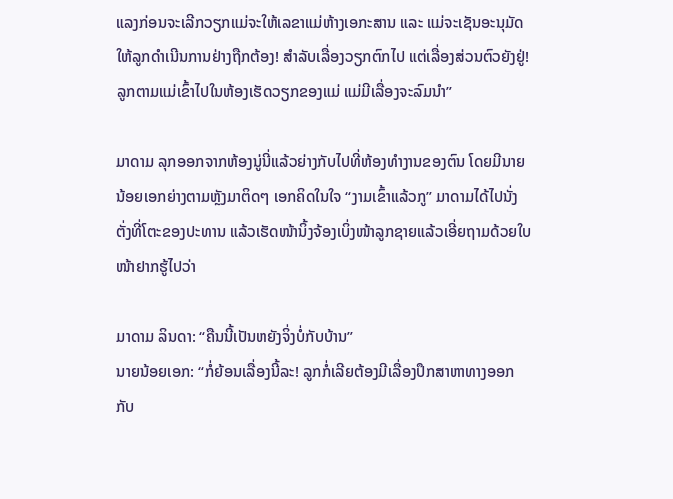ແລງກ່ອນຈະເລີກວຽກແມ່ຈະໃຫ້ເລຂາແມ່ຫ້າງເອກະສານ ແລະ ແມ່ຈະເຊັນອະນຸມັດໃຫ້ລູກດຳເນີນການຢ່າງຖືກຕ້ອງ! ສຳລັບເລື່ອງວຽກຕົກໄປ ແຕ່ເລື່ອງສ່ວນຕົວຍັງຢູ່! ລູກຕາມແມ່ເຂົ້າໄປໃນຫ້ອງເຮັດວຽກຂອງແມ່ ແມ່ມີເລື່ອງຈະລົມນຳ”

ມາດາມ ລຸກອອກຈາກຫ້ອງນູ່ນີ່ແລ້ວຍ່າງກັບໄປທີ່ຫ້ອງທຳງານຂອງຕົນ ໂດຍມີນາຍນ້ອຍເອກຍ່າງຕາມຫຼັງມາຕິດໆ ເອກຄິດໃນໃຈ “ງາມເຂົ້າແລ້ວກູ” ມາດາມໄດ້ໄປນັ່ງຕັ່ງທີ່ໂຕະຂອງປະທານ ແລ້ວເຮັດໜ້ານິ້ງຈ້ອງເບິ່ງໜ້າລູກຊາຍແລ້ວເອີ່ຍຖາມດ້ວຍໃບໜ້າຢາກຮູ້ໄປວ່າ

ມາດາມ ລິນດາ: “ຄືນນີ້ເປັນຫຍັງຈິ່ງບໍ່ກັບບ້ານ”
ນາຍນ້ອຍເອກ: “ກໍ່ຍ້ອນເລື່ອງນີ້ລະ! ລູກກໍ່ເລີຍຕ້ອງມີເລື່ອງປຶກສາຫາທາງອອກກັບ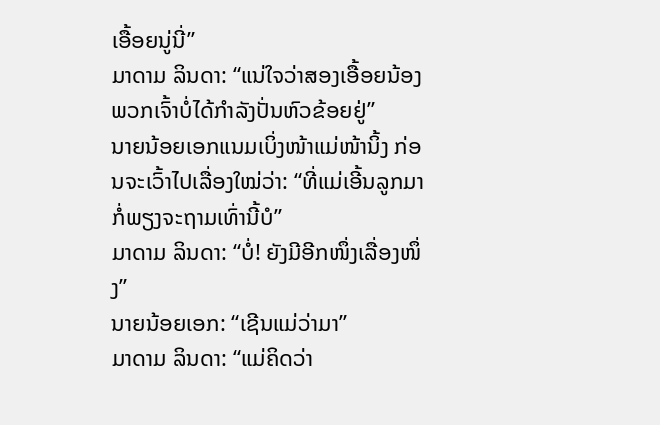ເອື້ອຍນູ່ນີ່”
ມາດາມ ລິນດາ: “ແນ່ໃຈວ່າສອງເອື້ອຍນ້ອງພວກເຈົ້າບໍ່ໄດ້ກຳລັງປັ່ນຫົວຂ້ອຍຢູ່”
ນາຍນ້ອຍເອກແນມເບິ່ງໜ້າແມ່ໜ້ານິ້ງ ກ່ອນຈະເວົ້າໄປເລື່ອງໃໝ່ວ່າ: “ທີ່ແມ່ເອີ້ນລູກມາກໍ່ພຽງຈະຖາມເທົ່ານີ້ບໍ”
ມາດາມ ລິນດາ: “ບໍ່! ຍັງມີອີກໜຶ່ງເລື່ອງໜຶ່ງ”
ນາຍນ້ອຍເອກ: “ເຊີນແມ່ວ່າມາ”
ມາດາມ ລິນດາ: “ແມ່ຄິດວ່າ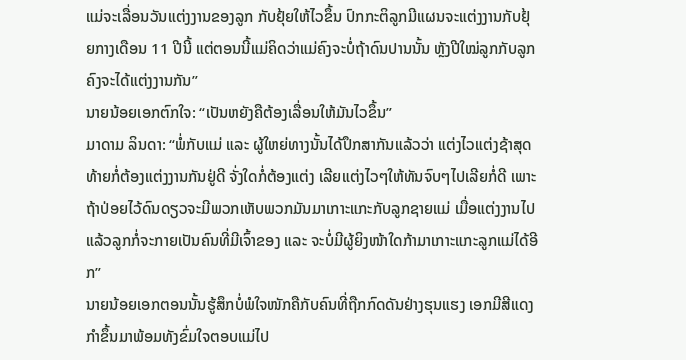ແມ່ຈະເລື່ອນວັນແຕ່ງງານຂອງລູກ ກັບຢຸ້ຍໃຫ້ໄວຂຶ້ນ ປົກກະຕິລູກມີແຜນຈະແຕ່ງງານກັບຢຸ້ຍກາງເດືອນ 11 ປີນີ້ ແຕ່ຕອນນີ້ແມ່ຄິດວ່າແມ່ຄົງຈະບໍ່ຖ້າດົນປານນັ້ນ ຫຼັງປີໃໝ່ລູກກັບລູກຄົງຈະໄດ້ແຕ່ງງານກັນ”
ນາຍນ້ອຍເອກຕົກໃຈ: “ເປັນຫຍັງຄືຕ້ອງເລື່ອນໃຫ້ມັນໄວຂຶ້ນ”
ມາດາມ ລິນດາ: “ພໍ່ກັບແມ່ ແລະ ຜູ້ໃຫຍ່ທາງນັ້ນໄດ້ປຶກສາກັນແລ້ວວ່າ ແຕ່ງໄວແຕ່ງຊ້າສຸດທ້າຍກໍ່ຕ້ອງແຕ່ງງານກັນຢູ່ດີ ຈັ່ງໃດກໍ່ຕ້ອງແຕ່ງ ເລີຍແຕ່ງໄວໆໃຫ້ທັນຈົບໆໄປເລີຍກໍ່ດີ ເພາະຖ້າປ່ອຍໄວ້ດົນດຽວຈະມີພວກເຫັບພວກມັນມາເກາະແກະກັບລູກຊາຍແມ່ ເມື່ອແຕ່ງງານໄປແລ້ວລູກກໍ່ຈະກາຍເປັນຄົນທີ່ມີເຈົ້າຂອງ ແລະ ຈະບໍ່ມີຜູ້ຍິງໜ້າໃດກ້າມາເກາະແກະລູກແມ່ໄດ້ອີກ”
ນາຍນ້ອຍເອກຕອນນັ້ນຮູ້ສຶກບໍ່ພໍໃຈໜັກຄືກັບຄົນທີ່ຖືກກົດດັນຢ່າງຮຸນແຮງ ເອກມີສີແດງກຳຂຶ້ນມາພ້ອມທັງຂົ່ມໃຈຕອບແມ່ໄປ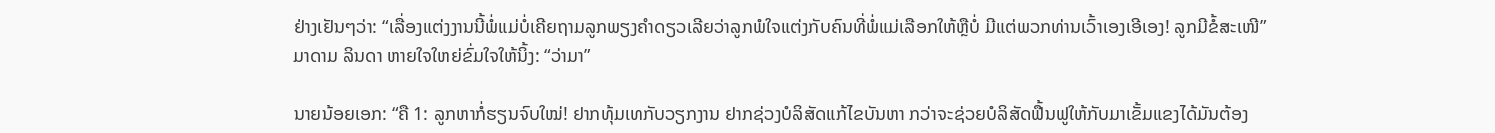ຢ່າງເຢັນໆວ່າ: “ເລື່ອງແຕ່ງງານນີ້ພໍ່ແມ່ບໍ່ເຄີຍຖາມລູກພຽງຄຳດຽວເລີຍວ່າລູກພໍໃຈແຕ່ງກັບຄົນທີ່ພໍ່ແມ່ເລືອກໃຫ້ຫຼືບໍ່ ມີແຕ່ພວກທ່ານເວົ້າເອງເອີເອງ! ລູກມີຂໍ້ສະເໜີ”
ມາດາມ ລິນດາ ຫາຍໃຈໃຫຍ່ຂົ່ມໃຈໃຫ້ນິ້ງ: “ວ່າມາ”

ນາຍນ້ອຍເອກ: “ຄື 1: ລູກຫາກໍ່ຮຽນຈົບໃໝ່! ຢາກທຸ້ມເທກັບວຽກງານ ຢາກຊ່ວງບໍລິສັດແກ້ໄຂບັນຫາ ກວ່າຈະຊ່ວຍບໍລິສັດຟື້ນຟູໃຫ້ກັບມາເຂັ້ມແຂງໄດ້ມັນຕ້ອງ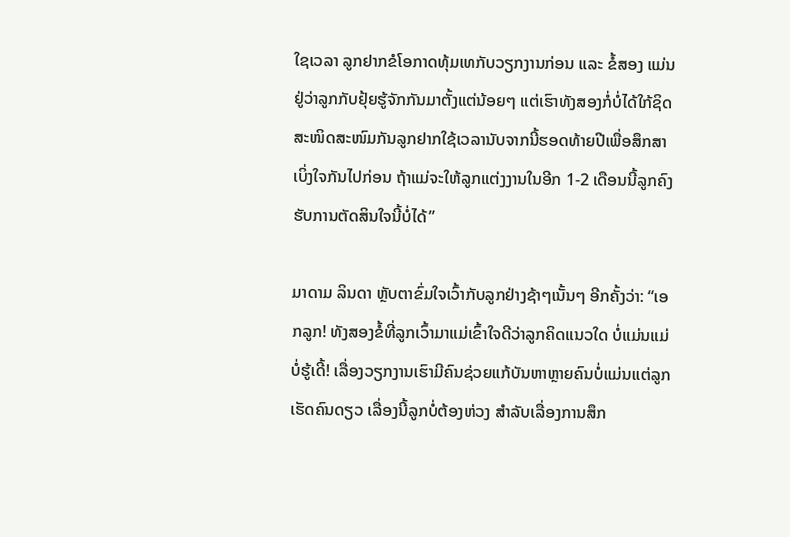ໃຊເວລາ ລູກຢາກຂໍໂອກາດທຸ້ມເທກັບວຽກງານກ່ອນ ແລະ ຂໍ້ສອງ ແມ່ນຢູ່ວ່າລູກກັບຢຸ້ຍຮູ້ຈັກກັນມາຕັ້ງແຕ່ນ້ອຍໆ ແຕ່ເຮົາທັງສອງກໍ່ບໍ່ໄດ້ໃກ້ຊິດສະໜິດສະໜົມກັນລູກຢາກໃຊ້ເວລານັບຈາກນີ້ຮອດທ້າຍປີເພື່ອສຶກສາເບິ່ງໃຈກັນໄປກ່ອນ ຖ້າແມ່ຈະໃຫ້ລູກແຕ່ງງານໃນອີກ 1-2 ເດືອນນີ້ລູກຄົງຮັບການຕັດສິນໃຈນີ້ບໍ່ໄດ້”

ມາດາມ ລິນດາ ຫຼັບຕາຂົ່ມໃຈເວົ້າກັບລູກຢ່າງຊ້າໆເນັ້ນໆ ອີກຄັ້ງວ່າ: “ເອກລູກ! ທັງສອງຂໍ້ທີ່ລູກເວົ້າມາແມ່ເຂົ້າໃຈດີວ່າລູກຄິດແນວໃດ ບໍ່ແມ່ນແມ່ບໍ່ຮູ້ເດີ້! ເລື່ອງວຽກງານເຮົາມີຄົນຊ່ວຍແກ້ບັນຫາຫຼາຍຄົນບໍ່ແມ່ນແຕ່ລູກເຮັດຄົນດຽວ ເລື່ອງນີ້ລູກບໍ່ຕ້ອງຫ່ວງ ສຳລັບເລື່ອງການສຶກ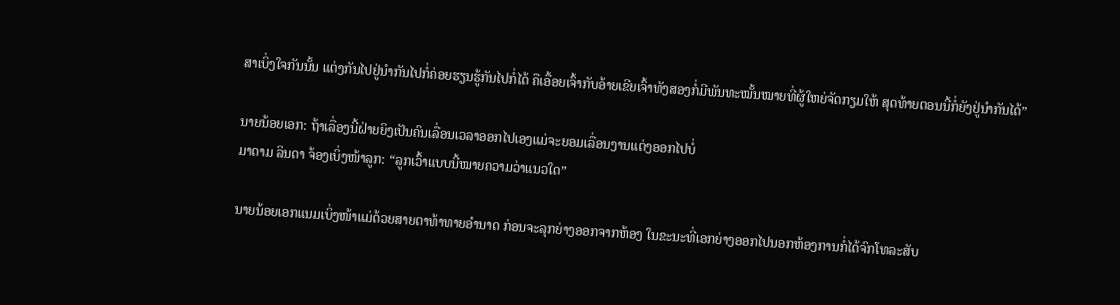ສາເບິ່ງໃຈກັນນັ້ນ ແຕ່ງກັນໄປຢູ່ນຳກັນໄປກໍ່ຄ່ອຍຮຽນຮູ້ກັນໄປກໍ່ໄດ້ ຄືເອື້ອຍເຈົ້າກັບອ້າຍເຂີຍເຈົ້າທັງສອງກໍ່ມີພັນທະໝັ້ນໝາຍທີ່ຜູ້ໃຫຍ່ຈັດກຽມໃຫ້ ສຸດທ້າຍຕອນນີ້ກໍ່ຍັງຢູ່ນຳກັນໄດ້”

ນາຍນ້ອຍເອກ: ຖ້າເລື່ອງນີ້ຝ່າຍຍິງເປັນຄົນເລື່ອນເວລາອອກໄປເອງແມ່ຈະຍອມເລື່ອນງານແຕ່ງອອກໄປບໍ່
ມາດາມ ລິນດາ ຈ້ອງເບິ່ງໜ້າລູກ: “ລູກເວົ້າແບບນີ້ໝາຍຄວາມວ່າແນວໃດ”

ນາຍນ້ອຍເອກແນມເບິ່ງໜ້າແມ່ດ້ວຍສາຍຕາທ້າທາຍອຳນາດ ກ່ອນຈະລຸກຍ່າງອອກຈາກຫ້ອງ ໃນຂະນະທີ່ເອກຍ່າງອອກໄປນອກຫ້ອງການກໍ່ໄດ້ຈົກໂທລະສັບ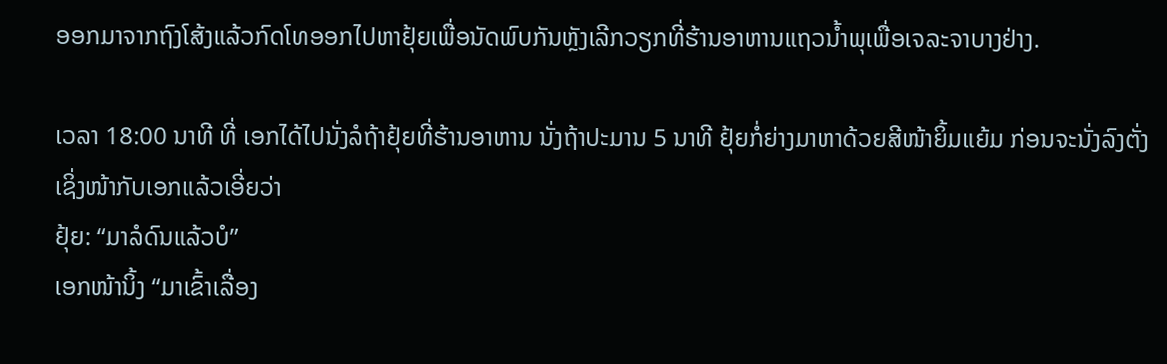ອອກມາຈາກຖົງໂສ້ງແລ້ວກົດໂທອອກໄປຫາຢຸ້ຍເພື່ອນັດພົບກັນຫຼັງເລີກວຽກທີ່ຮ້ານອາຫານແຖວນ້ຳພຸເພື່ອເຈລະຈາບາງຢ່າງ.

ເວລາ 18:00 ນາທີ ທີ່ ເອກໄດ້ໄປນັ່ງລໍຖ້າຢຸ້ຍທີ່ຮ້ານອາຫານ ນັ່ງຖ້າປະມານ 5 ນາທີ ຢຸ້ຍກໍ່ຍ່າງມາຫາດ້ວຍສີໜ້າຍິ້ມແຍ້ມ ກ່ອນຈະນັ່ງລົງຕັ່ງເຊິ່ງໜ້າກັບເອກແລ້ວເອີ່ຍວ່າ
ຢຸ້ຍ: “ມາລໍດົນແລ້ວບໍ”
ເອກໜ້ານິ້ງ “ມາເຂົ້າເລື່ອງ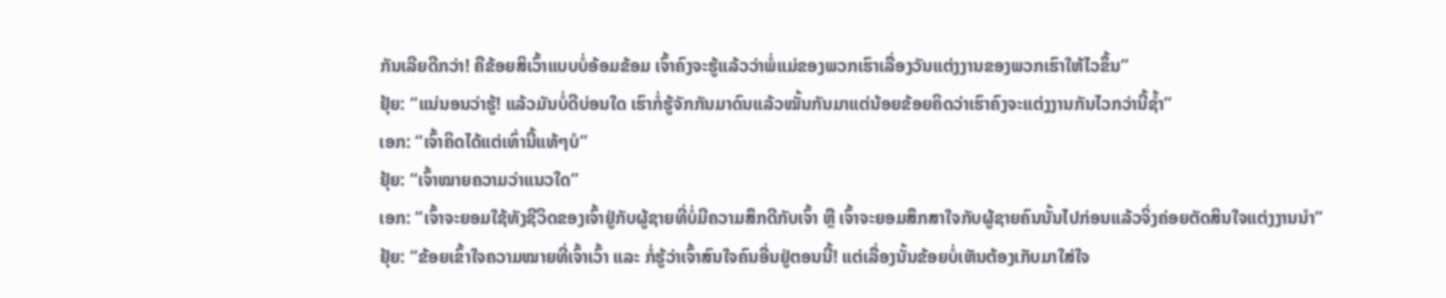ກັນເລີຍດີກວ່າ! ຄືຂ້ອຍສິເວົ້າແບບບໍ່ອ້ອມຂ້ອມ ເຈົ້າຄົງຈະຮູ້ແລ້ວວ່າພໍ່ແມ່ຂອງພວກເຮົາເລື່ອງວັນແຕ່ງງານຂອງພວກເຮົາໃຫ້ໄວຂຶ້ນ”
ຢຸ້ຍ: “ແນ່ນອນວ່າຮູ້! ແລ້ວມັນບໍ່ດີບ່ອນໃດ ເຮົາກໍ່ຮູ້ຈັກກັນມາດົນແລ້ວໝັ້ນກັນມາແຕ່ນ້ອຍຂ້ອຍຄິດວ່າເຮົາຄົງຈະແຕ່ງງານກັນໄວກວ່ານີ້ຊ້ຳ”
ເອກ: “ເຈົ້າຄິດໄດ້ແຕ່ເທົ່ານີ້ແທ້ໆບໍ”
ຢຸ້ຍ: “ເຈົ້າໝາຍຄວາມວ່າແນວໃດ”
ເອກ: “ເຈົ້າຈະຍອມໃຊ້ທັງຊີວິດຂອງເຈົ້າຢູ່ກັບຜູ້ຊາຍທີ່ບໍ່ມີຄວາມສຶກດີກັບເຈົ້າ ຫຼື ເຈົ້າຈະຍອມສຶກສາໃຈກັບຜູ້ຊາຍຄົນນັ້ນໄປກ່ອນແລ້ວຈິ່ງຄ່ອຍຕັດສິນໃຈແຕ່ງງານນຳ”
ຢຸ້ຍ: “ຂ້ອຍເຂົ້າໃຈຄວາມໝາຍທີ່ເຈົ້າເວົ້າ ແລະ ກໍ່ຮູ້ວ່າເຈົ້າສົນໃຈຄົນອື່ນຢູ່ຕອນນີ້! ແຕ່ເລື່ອງນັ້ນຂ້ອຍບໍ່ເຫັນຕ້ອງເກັບມາໃສ່ໃຈ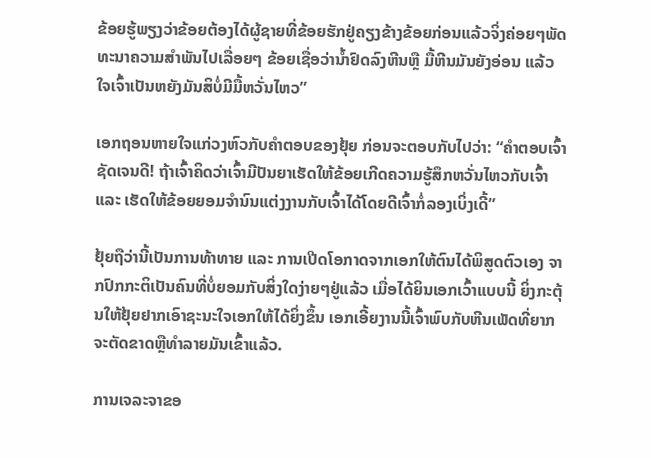ຂ້ອຍຮູ້ພຽງວ່າຂ້ອຍຕ້ອງໄດ້ຜູ້ຊາຍທີ່ຂ້ອຍຮັກຢູ່ຄຽງຂ້າງຂ້ອຍກ່ອນແລ້ວຈິ່ງຄ່ອຍໆພັດທະນາຄວາມສຳພັນໄປເລື່ອຍໆ ຂ້ອຍເຊື່ອວ່ານ້ຳຢົດລົງຫີນຫຼື ມື້ຫີນມັນຍັງອ່ອນ ແລ້ວໃຈເຈົ້າເປັນຫຍັງມັນສິບໍ່ມີມື້ຫວັ່ນໄຫວ”

ເອກຖອນຫາຍໃຈແກ່ວງຫົວກັບຄຳຕອບຂອງຢຸ້ຍ ກ່ອນຈະຕອບກັບໄປວ່າ: “ຄຳຕອບເຈົ້າຊັດເຈນດີ! ຖ້າເຈົ້າຄິດວ່າເຈົ້າມີປັນຍາເຮັດໃຫ້ຂ້ອຍເກີດຄວາມຮູ້ສຶກຫວັ່ນໄຫວກັບເຈົ້າ ແລະ ເຮັດໃຫ້ຂ້ອຍຍອມຈຳນົນແຕ່ງງານກັບເຈົ້າໄດ້ໂດຍດີເຈົ້າກໍ່ລອງເບິ່ງເດີ້”

ຢຸ້ຍຖືວ່ານີ້ເປັນການທ້າທາຍ ແລະ ການເປີດໂອກາດຈາກເອກໃຫ້ຕົນໄດ້ພິສູດຕົວເອງ ຈາກປົກກະຕິເປັນຄົນທີ່ບໍ່ຍອມກັບສິ່ງໃດງ່າຍໆຢູ່ແລ້ວ ເມື່ອໄດ້ຍິນເອກເວົ້າແບບນີ້ ຍິ່ງກະຕຸ້ນໃຫ້ຢຸ້ຍຢາກເອົາຊະນະໃຈເອກໃຫ້ໄດ້ຍິ່ງຂຶ້ນ ເອກເອີ້ຍງານນີ້ເຈົ້າພົບກັບຫີນເພັດທີ່ຍາກຈະຕັດຂາດຫຼືທຳລາຍມັນເຂົ້າແລ້ວ.

ການເຈລະຈາຂອ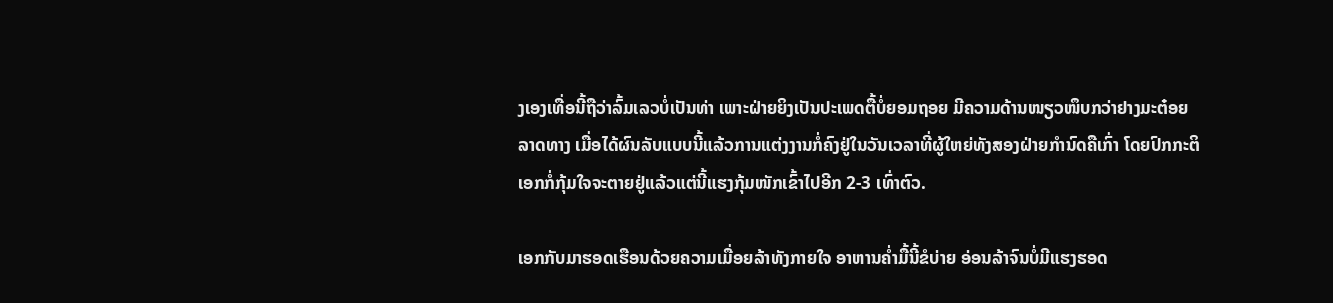ງເອງເທື່ອນີ້ຖືວ່າລົ້ມເລວບໍ່ເປັນທ່າ ເພາະຝ່າຍຍິງເປັນປະເພດຕື້ບໍ່ຍອມຖອຍ ມີຄວາມດ້ານໜຽວໜຶບກວ່າຢາງມະຕ໋ອຍລາດທາງ ເມື່ອໄດ້ຜົນລັບແບບນີ້ແລ້ວການແຕ່ງງານກໍ່ຄົງຢູ່ໃນວັນເວລາທີ່ຜູ້ໃຫຍ່ທັງສອງຝ່າຍກຳນົດຄືເກົ່າ ໂດຍປົກກະຕິເອກກໍ່ກຸ້ມໃຈຈະຕາຍຢູ່ແລ້ວແຕ່ນີ້ແຮງກຸ້ມໜັກເຂົ້າໄປອີກ 2-3 ເທົ່າຕົວ.

ເອກກັບມາຮອດເຮືອນດ້ວຍຄວາມເມື່ອຍລ້າທັງກາຍໃຈ ອາຫານຄ່ຳມື້ນີ້ຂໍບ່າຍ ອ່ອນລ້າຈົນບໍ່ມີແຮງຮອດ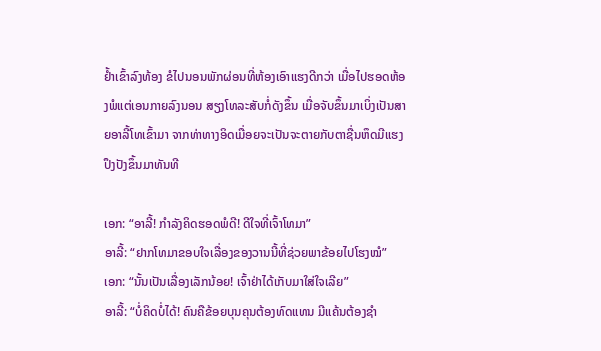ຢ້ຳເຂົ້າລົງທ້ອງ ຂໍໄປນອນພັກຜ່ອນທີ່ຫ້ອງເອົາແຮງດີກວ່າ ເມື່ອໄປຮອດຫ້ອງພໍແຕ່ເອນກາຍລົງນອນ ສຽງໂທລະສັບກໍ່ດັງຂຶ້ນ ເມື່ອຈັບຂຶ້ນມາເບິ່ງເປັນສາຍອາລີ້ໂທເຂົ້າມາ ຈາກທ່າທາງອິດເມື່ອຍຈະເປັນຈະຕາຍກັບຕາຊື່ນຫຶດມີແຮງປຶງປັງຂຶ້ນມາທັນທີ

ເອກ: “ອາລີ້! ກຳລັງຄິດຮອດພໍດີ! ດີໃຈທີ່ເຈົ້າໂທມາ”
ອາລີ້: “ຢາກໂທມາຂອບໃຈເລື່ອງຂອງວານນີ້ທີ່ຊ່ວຍພາຂ້ອຍໄປໂຮງໝໍ”
ເອກ: “ນັ້ນເປັນເລື່ອງເລັກນ້ອຍ! ເຈົ້າຢ່າໄດ້ເກັບມາໃສ່ໃຈເລີຍ”
ອາລີ້: “ບໍ່ຄິດບໍ່ໄດ້! ຄົນຄືຂ້ອຍບຸນຄຸນຕ້ອງທົດແທນ ມີແຄ້ນຕ້ອງຊຳ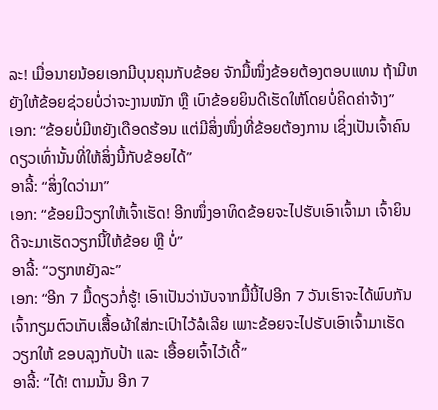ລະ! ເມື່ອນາຍນ້ອຍເອກມີບຸນຄຸນກັບຂ້ອຍ ຈັກມື້ໜຶ່ງຂ້ອຍຕ້ອງຕອບແທນ ຖ້າມີຫຍັງໃຫ້ຂ້ອຍຊ່ວຍບໍ່ວ່າຈະງານໜັກ ຫຼື ເບົາຂ້ອຍຍິນດີເຮັດໃຫ້ໂດຍບໍ່ຄິດຄ່າຈ້າງ”
ເອກ: “ຂ້ອຍບໍ່ມີຫຍັງເດືອດຮ້ອນ ແຕ່ມີສິ່ງໜຶ່ງທີ່ຂ້ອຍຕ້ອງການ ເຊິ່ງເປັນເຈົ້າຄົນດຽວເທົ່ານັ້ນທີ່ໃຫ້ສິ່ງນີ້ກັບຂ້ອຍໄດ້”
ອາລີ້: “ສິ່ງໃດວ່າມາ”
ເອກ: “ຂ້ອຍມີວຽກໃຫ້ເຈົ້າເຮັດ! ອີກໜຶ່ງອາທິດຂ້ອຍຈະໄປຮັບເອົາເຈົ້າມາ ເຈົ້າຍິນດີຈະມາເຮັດວຽກນີ້ໃຫ້ຂ້ອຍ ຫຼື ບໍ່”
ອາລີ້: “ວຽກຫຍັງລະ”
ເອກ: “ອີກ 7 ມື້ດຽວກໍ່ຮູ້! ເອົາເປັນວ່ານັບຈາກມື້ນີ້ໄປອີກ 7 ວັນເຮົາຈະໄດ້ພົບກັນເຈົ້າກຽມຕົວເກັບເສື້ອຜ້າໃສ່ກະເປົາໄວ້ລໍເລີຍ ເພາະຂ້ອຍຈະໄປຮັບເອົາເຈົ້າມາເຮັດວຽກໃຫ້ ຂອບລຸງກັບປ້າ ແລະ ເອື້ອຍເຈົ້າໄວ້ເດີ້”
ອາລີ້: “ໄດ້! ຕາມນັ້ນ ອີກ 7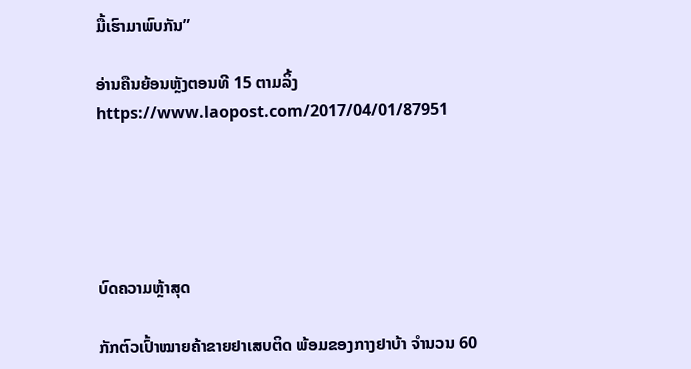ມື້ເຮົາມາພົບກັນ”

ອ່ານຄືນຍ້ອນຫຼັງຕອນທີ 15 ຕາມລິ້ງ https://www.laopost.com/2017/04/01/87951





ບົດຄວາມຫຼ້າສຸດ

ກັກຕົວເປົ້າໝາຍຄ້າຂາຍຢາເສບຕິດ ພ້ອມຂອງກາງຢາບ້າ ຈຳນວນ 60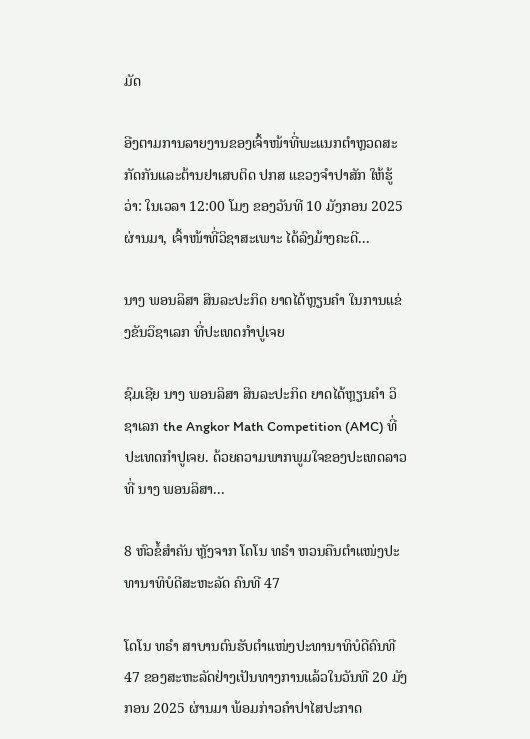ມັດ

ອີງຕາມການລາຍງານຂອງເຈົ້າໜ້າທີ່ພະແນກຕຳຫຼວດສະກັດກັນແລະຕ້ານຢາເສບຕິດ ປກສ ແຂວງຈຳປາສັກ ໃຫ້ຮູ້ວ່າ: ໃນເວລາ 12:00 ໂມງ ຂອງວັນທີ 10 ມັງກອນ 2025 ຜ່ານມາ, ເຈົ້າໜ້າທີ່ວິຊາສະເພາະ ໄດ້ລົງມ້າງຄະດີ...

ນາງ ພອນລິສາ ສິນລະປະກິດ ຍາດໄດ້ຫຼຽນຄໍາ ໃນການແຂ່ງຂັນວິຊາເລກ ທີ່ປະເທດກໍາປູເຈຍ

ຊົມເຊີຍ ນາງ ພອນລິສາ ສິນລະປະກິດ ຍາດໄດ້ຫຼຽນຄໍາ ວິຊາເລກ the Angkor Math Competition (AMC) ທີ່ປະເທດກໍາປູເຈຍ. ດ້ວຍຄວາມພາກພູມໃຈຂອງປະເທດລາວທີ່ ນາງ ພອນລິສາ...

8 ຫົວຂໍ້ສຳຄັນ ຫຼັງຈາກ ໂດໂນ ທຣຳ ຫວນຄືນຕຳແໜ່ງປະທານາທິບໍດີສະຫະລັດ ຄົນທີ 47

ໂດໂນ ທຣຳ ສາບານຕົນຮັບຕຳແໜ່ງປະທານາທິບໍດີຄົນທີ 47 ຂອງສະຫະລັດຢ່າງເປັນທາງການແລ້ວໃນວັນທີ 20 ມັງກອນ 2025 ຜ່ານມາ ພ້ອມກ່າວຄຳປາໄສປະກາດ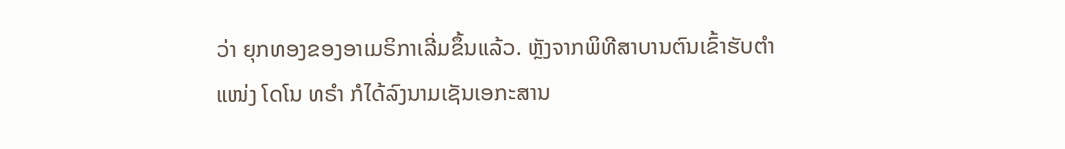ວ່າ ຍຸກທອງຂອງອາເມຣິກາເລີ່ມຂຶ້ນແລ້ວ. ຫຼັງຈາກພິທີສາບານຕົນເຂົ້າຮັບຕຳແໜ່ງ ໂດໂນ ທຣຳ ກໍໄດ້ລົງນາມເຊັນເອກະສານ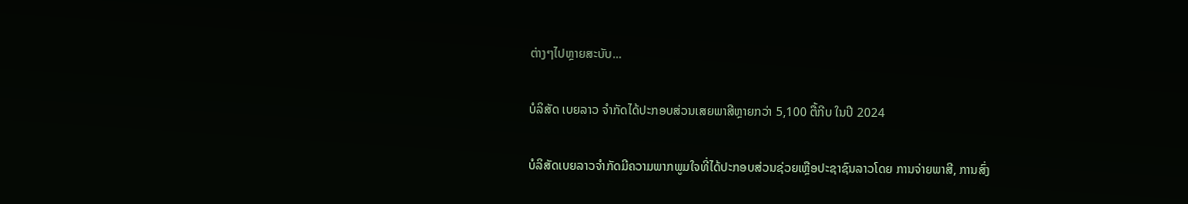ຕ່າງໆໄປຫຼາຍສະບັບ...

ບໍລິສັດ ເບຍລາວ ຈຳກັດໄດ້ປະກອບສ່ວນເສຍພາສີຫຼາຍກວ່າ 5,100 ຕື້ກີບ ໃນປີ 2024

ບໍລິສັດເບຍລາວຈຳກັດມີຄວາມພາກພູມໃຈທີ່ໄດ້ປະກອບສ່ວນຊ່ວຍເຫຼືອປະຊາຊົນລາວໂດຍ ການຈ່າຍພາສີ, ການສົ່ງ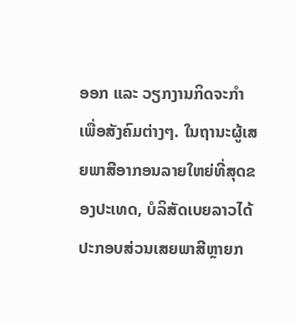ອອກ ແລະ ວຽກງານກິດຈະກຳເພື່ອສັງຄົມຕ່າງໆ. ໃນຖານະຜູ້ເສຍພາສີອາກອນລາຍໃຫຍ່ທີ່ສຸດຂອງປະເທດ, ບໍລິສັດເບຍລາວໄດ້ປະກອບສ່ວນເສຍພາສີຫຼາຍກ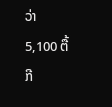ວ່າ 5,100 ຕື້ກີ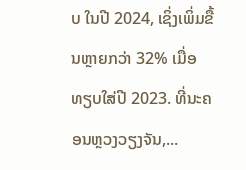ບ ໃນປີ 2024, ເຊິ່ງເພິ່ມຂື້ນຫຼາຍກວ່າ 32% ເມື່ອທຽບໃສ່ປີ 2023. ທີ່ນະຄອນຫຼວງວຽງຈັນ,...